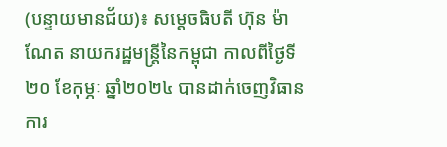(បន្ទាយមានជ័យ)៖ សម្ដេចធិបតី ហ៊ុន ម៉ាណែត នាយករដ្ឋមន្ត្រីនៃកម្ពុជា កាលពីថ្ងៃទី២០ ខែកុម្ភៈ ឆ្នាំ២០២៤ បានដាក់ចេញវិធានការ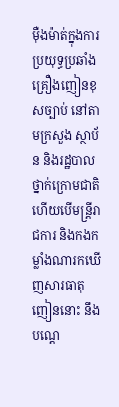ម៉ឺងម៉ាត់ក្នុងការប្រយុទ្ធប្រឆាំងគ្រឿងញៀនខុសច្បាប់ នៅតាមក្រសួង ស្ថាប័ន និងរដ្ឋបាលថ្នាក់ក្រោមជាតិ ហើយបើមន្រ្តីរាជការ និងកងកម្លាំងណារកឃើញសារធាតុញៀននោះ នឹងបណ្តេ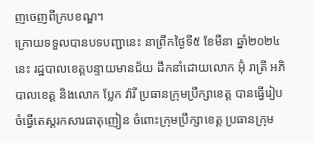ញចេញពីក្របខណ្ឌ។
ក្រោយទទួលបានបទបញ្ជានេះ នាព្រឹកថ្ងៃទី៥ ខែមីនា ឆ្នាំ២០២៤នេះ រដ្ឋបាលខេត្តបន្ទាយមានជ័យ ដឹកនាំដោយលោក អ៊ុំ រាត្រី អភិបាលខេត្ត និងលោក ប្លែក វ៉ារី ប្រធានក្រុមប្រឹក្សាខេត្ត បានធ្វើរៀបចំធ្វើតេស្តរកសារធាតុញៀន ចំពោះក្រុមប្រឹក្សាខេត្ត ប្រធានក្រុម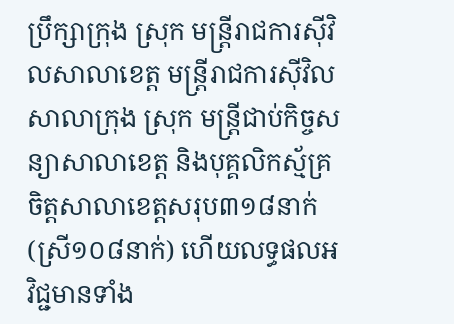ប្រឹក្សាក្រុង ស្រុក មន្រ្តីរាជការស៊ីវិលសាលាខេត្ត មន្រ្តីរាជការស៊ីវិលសាលាក្រុង ស្រុក មន្រ្តីជាប់កិច្ចសន្យាសាលាខេត្ត និងបុគ្គលិកស្ម័គ្រចិត្តសាលាខេត្តសរុប៣១៨នាក់ (ស្រី១០៨នាក់) ហើយលទ្ធផលអវិជ្ជមានទាំង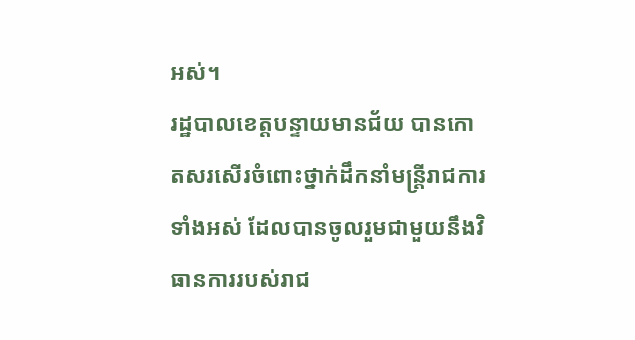អស់។
រដ្ឋបាលខេត្តបន្ទាយមានជ័យ បានកោតសរសើរចំពោះថ្នាក់ដឹកនាំមន្ត្រីរាជការទាំងអស់ ដែលបានចូលរួមជាមួយនឹងវិធានការរបស់រាជ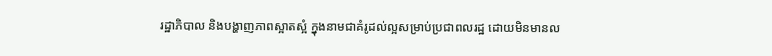រដ្ឋាភិបាល និងបង្ហាញភាពស្អាតស្អំ ក្នុងនាមជាគំរូដល់ល្អសម្រាប់ប្រជាពលរដ្ឋ ដោយមិនមានល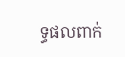ទ្ធផលពាក់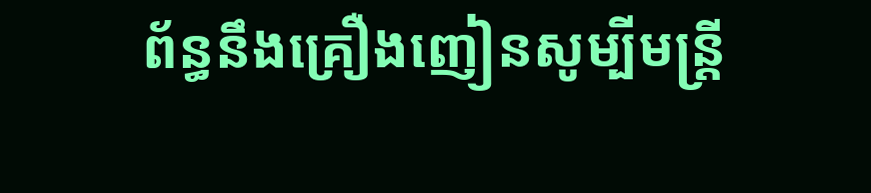ព័ន្ធនឹងគ្រឿងញៀនសូម្បីមន្ត្រី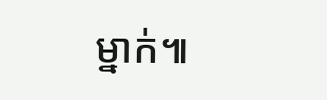ម្នាក់៕